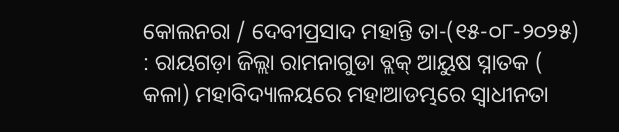କୋଲନରା / ଦେବୀପ୍ରସାଦ ମହାନ୍ତି ତା-(୧୫-୦୮-୨୦୨୫) : ରାୟଗଡ଼ା ଜିଲ୍ଲା ରାମନାଗୁଡା ବ୍ଲକ୍ ଆୟୁଷ ସ୍ନାତକ ( କଳା) ମହାବିଦ୍ୟାଳୟରେ ମହାଆଡମ୍ଭରେ ସ୍ୱାଧୀନତା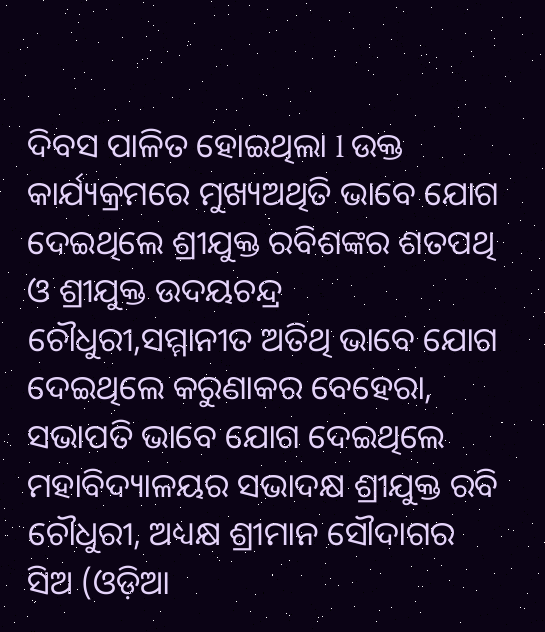ଦିବସ ପାଳିତ ହୋଇଥିଲା l ଉକ୍ତ କାର୍ଯ୍ୟକ୍ରମରେ ମୁଖ୍ୟଅଥିତି ଭାବେ ଯୋଗ ଦେଇଥିଲେ ଶ୍ରୀଯୁକ୍ତ ରବିଶଙ୍କର ଶତପଥି ଓ ଶ୍ରୀଯୁକ୍ତ ଉଦୟଚନ୍ଦ୍ର ଚୌଧୁରୀ,ସମ୍ମାନୀତ ଅତିଥି ଭାବେ ଯୋଗ ଦେଇଥିଲେ କରୁଣାକର ବେହେରା, ସଭାପତି ଭାବେ ଯୋଗ ଦେଇଥିଲେ ମହାବିଦ୍ୟାଳୟର ସଭାଦକ୍ଷ ଶ୍ରୀଯୁକ୍ତ ରବି ଚୌଧୁରୀ, ଅଧ୍ୟକ୍ଷ ଶ୍ରୀମାନ ସୌଦାଗର ସିଅ (ଓଡ଼ିଆ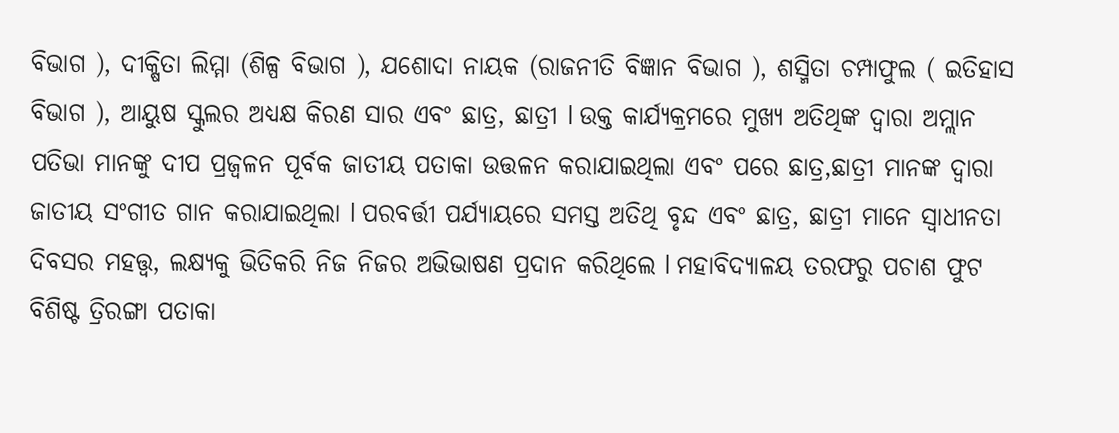ବିଭାଗ ), ଦୀକ୍ଷିତା ଲିମ୍ମା (ଶିଳ୍ପ ବିଭାଗ ), ଯଶୋଦା ନାୟକ (ରାଜନୀତି ବିଜ୍ଞାନ ବିଭାଗ ), ଶସ୍ମିତା ଚମ୍ପାଫୁଲ ( ଇତିହାସ ବିଭାଗ ), ଆୟୁଷ ସ୍କୁଲର ଅଧ୍ୟକ୍ଷ କିରଣ ସାର ଏବଂ ଛାତ୍ର, ଛାତ୍ରୀ l ଉକ୍ତ କାର୍ଯ୍ୟକ୍ରମରେ ମୁଖ୍ୟ ଅତିଥିଙ୍କ ଦ୍ୱାରା ଅମ୍ଲାନ ପତିଭା ମାନଙ୍କୁ ଦୀପ ପ୍ରଜ୍ବଳନ ପୂର୍ବକ ଜାତୀୟ ପତାକା ଉତ୍ତଳନ କରାଯାଇଥିଲା ଏବଂ ପରେ ଛାତ୍ର,ଛାତ୍ରୀ ମାନଙ୍କ ଦ୍ୱାରା ଜାତୀୟ ସଂଗୀତ ଗାନ କରାଯାଇଥିଲା l ପରବର୍ତ୍ତୀ ପର୍ଯ୍ୟାୟରେ ସମସ୍ତ ଅତିଥି ବୃନ୍ଦ ଏବଂ ଛାତ୍ର, ଛାତ୍ରୀ ମାନେ ସ୍ୱାଧୀନତା ଦିବସର ମହତ୍ତ୍ୱ, ଲକ୍ଷ୍ୟକୁ ଭିତିକରି ନିଜ ନିଜର ଅଭିଭାଷଣ ପ୍ରଦାନ କରିଥିଲେ l ମହାବିଦ୍ୟାଳୟ ତରଫରୁ ପଚାଶ ଫୁଟ ବିଶିଷ୍ଟ ତ୍ରିରଙ୍ଗା ପତାକା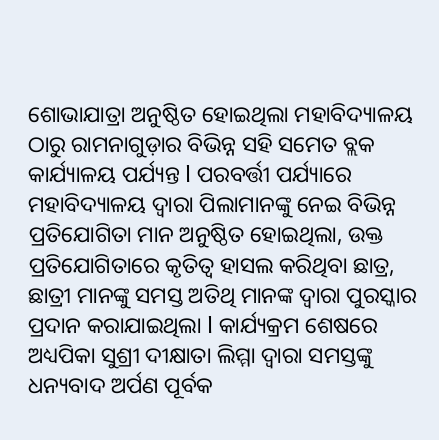ଶୋଭାଯାତ୍ରା ଅନୁଷ୍ଠିତ ହୋଇଥିଲା ମହାବିଦ୍ୟାଳୟ ଠାରୁ ରାମନାଗୁଡ଼ାର ବିଭିନ୍ନ ସହି ସମେତ ବ୍ଲକ କାର୍ଯ୍ୟାଳୟ ପର୍ଯ୍ୟନ୍ତ l ପରବର୍ତ୍ତୀ ପର୍ଯ୍ୟାରେ ମହାବିଦ୍ୟାଳୟ ଦ୍ୱାରା ପିଲାମାନଙ୍କୁ ନେଇ ବିଭିନ୍ନ ପ୍ରତିଯୋଗିତା ମାନ ଅନୁଷ୍ଠିତ ହୋଇଥିଲା, ଉକ୍ତ ପ୍ରତିଯୋଗିତାରେ କୃତିତ୍ୱ ହାସଲ କରିଥିବା ଛାତ୍ର, ଛାତ୍ରୀ ମାନଙ୍କୁ ସମସ୍ତ ଅତିଥି ମାନଙ୍କ ଦ୍ୱାରା ପୁରସ୍କାର ପ୍ରଦାନ କରାଯାଇଥିଲା l କାର୍ଯ୍ୟକ୍ରମ ଶେଷରେ ଅଧ୍ୟପିକା ସୁଶ୍ରୀ ଦୀକ୍ଷାତା ଲିମ୍ମା ଦ୍ୱାରା ସମସ୍ତଙ୍କୁ ଧନ୍ୟବାଦ ଅର୍ପଣ ପୂର୍ବକ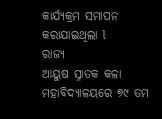କାର୍ଯ୍ୟକ୍ରମ ସମାପନ କରାଯାଇଥିଲା l
ରାଜ୍ୟ
ଆୟୁଷ ସ୍ନାତକ କଳା ମହାବିଦ୍ୟାଳୟରେ ୭୯ ତମ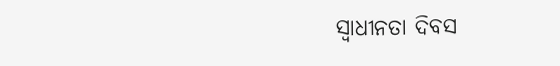ସ୍ୱାଧୀନତା ଦିବସ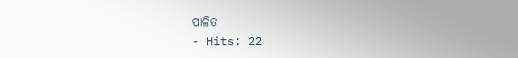ପାଳିତ
- Hits: 22